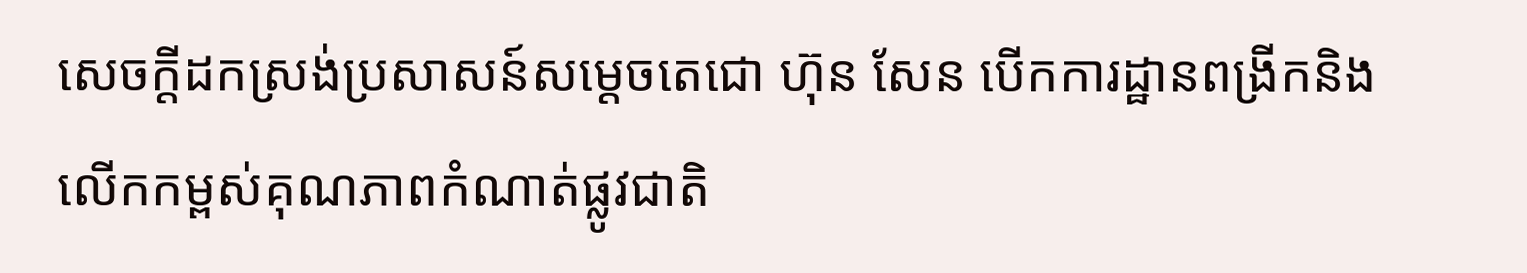សេចក្ដីដកស្រង់ប្រសាសន៍សម្ដេចតេជោ ហ៊ុន សែន បើកការដ្ឋានពង្រីកនិងលើកកម្ពស់គុណភាពកំណាត់ផ្លូវជាតិ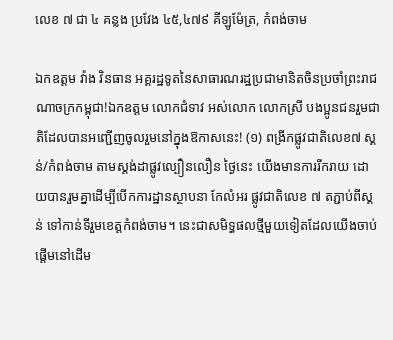លេខ ៧ ជា ៤ គន្លង ប្រវែង ៤៥,៤៧៩ គីឡូម៉ែត្រ, កំពង់ចាម

ឯកឧត្តម វ៉ាង វិនធាន អគ្គរដ្ឋទូតនៃសាធារណរដ្ឋប្រជាមានិតចិនប្រចាំព្រះរាជណាចក្រកម្ពុជា!ឯកឧត្តម លោកជំទាវ អស់លោក លោកស្រី បងប្អូនជនរួមជាតិដែលបានអញ្ជើញចូលរួមនៅក្នុងឱកាសនេះ! (១) ពង្រីកផ្លូវជាតិលេខ៧ ស្គន់/កំពង់ចាម តាមស្តង់ដាផ្លូវល្បឿនលឿន ថ្ងៃនេះ យើងមានការរីករាយ ដោយបានរួមគ្នាដើម្បីបើកការដ្ឋានស្ថាបនា កែលំអរ ផ្លូវជាតិលេខ ៧ តភ្ជាប់ពីស្គន់ ទៅកាន់ទីរួមខេត្តកំពង់ចាម។ នេះជាសមិទ្ធផលថ្មីមួយទៀតដែលយើងចាប់ផ្តើមនៅដើម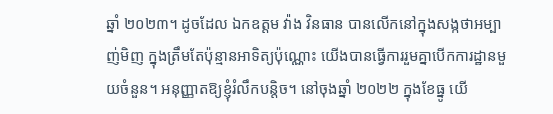ឆ្នាំ ២០២៣។ ដូចដែល ឯកឧត្តម វ៉ាង វិនធាន បានលើកនៅក្នុងសង្កថាអម្បាញ់មិញ ក្នុងត្រឹមតែប៉ុន្មានអាទិត្យប៉ុណ្ណោះ យើងបានធ្វើការរួមគ្នាបើកការដ្ឋានមួយចំនួន។ អនុញ្ញាតឱ្យខ្ញុំរំលឹកបន្តិច។ នៅចុងឆ្នាំ ២០២២ ក្នុងខែធ្នូ យើ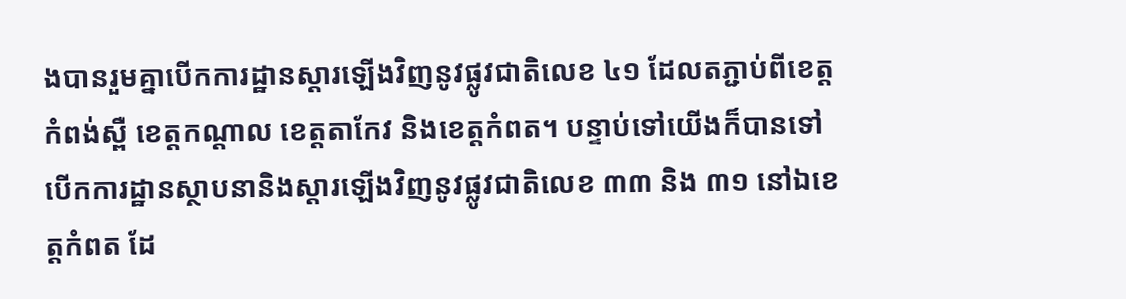ងបានរួមគ្នាបើកការដ្ឋានស្តារឡើងវិញនូវផ្លូវជាតិលេខ ៤១ ដែលតភ្ជាប់ពីខេត្តកំពង់ស្ពឺ ខេត្តកណ្តាល ខេត្តតាកែវ និងខេត្តកំពត។ បន្ទាប់ទៅយើងក៏បានទៅបើកការដ្ឋានស្ថាបនានិងស្តារឡើងវិញនូវផ្លូវជាតិលេខ ៣៣ និង ៣១ នៅឯខេត្តកំពត ដែ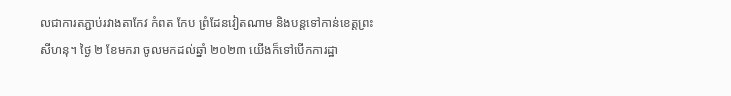លជាការតភ្ជាប់រវាងតាកែវ កំពត កែប ព្រំដែនវៀតណាម និងបន្តទៅកាន់ខេត្តព្រះសីហនុ។ ថ្ងៃ ២ ខែមករា ចូលមកដល់ឆ្នាំ ២០២៣ យើងក៏ទៅបើកការដ្ឋា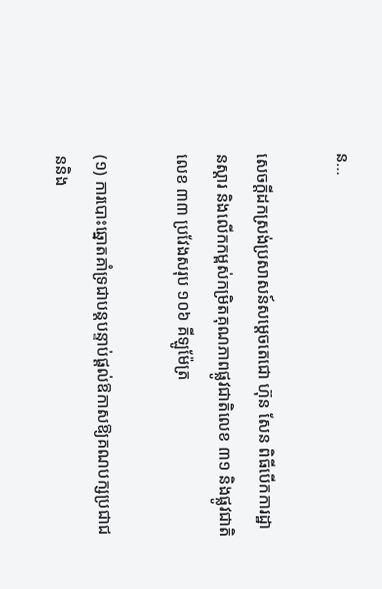ន…

សេចក្ដីដកស្រង់ប្រសាសន៍សម្ដេចតេជោ ហ៊ុន សែន ពិធីបើកការដ្ឋានស្ដារ និងលើកកម្ពស់កម្រិតគុណភាពផ្លូវជាតិលេខ ៣១ និងផ្លូវជាតិលេខ ៣៣ ប្រវែងសរុប ១០៦ គីឡូម៉ែត្រ

(១) ការបោះឆ្នោតគាំទ្រជាបន្តបន្ទាប់ផ្ដល់ឱកាសឱ្យគណបក្សប្រជាជននិង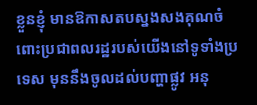ខ្លួនខ្ញុំ មានឱកាសតបស្នងសងគុណចំពោះប្រជាពលរដ្ឋរបស់យើងនៅទូទាំងប្រទេស មុននឹងចូលដល់បញ្ហាផ្លូវ អនុ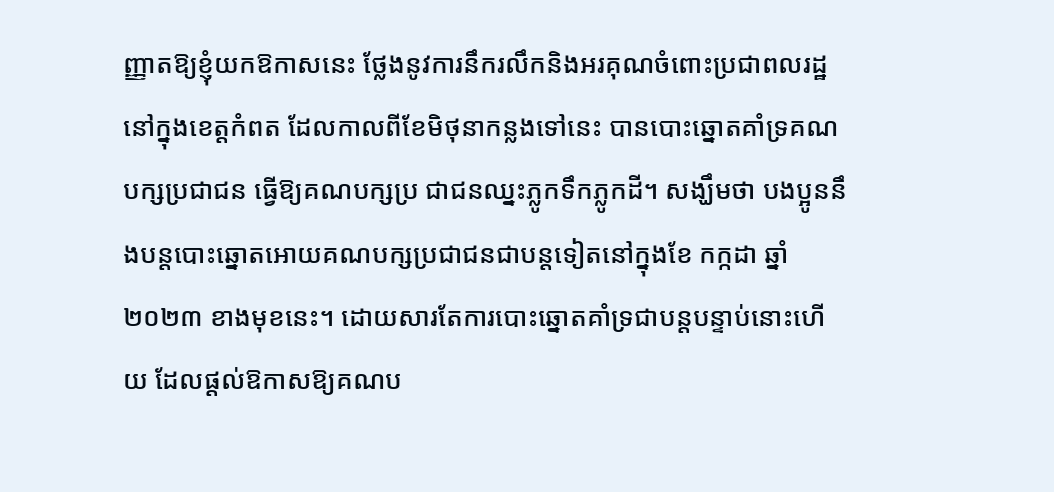ញ្ញាតឱ្យខ្ញុំយកឱកាសនេះ ថ្លែងនូវការនឹករលឹកនិងអរគុណចំពោះប្រជាពលរដ្ឋនៅក្នុងខេត្តកំពត ដែលកាលពីខែមិថុនាកន្លងទៅនេះ បានបោះឆ្នោតគាំទ្រគណបក្សប្រជាជន ធ្វើឱ្យគណបក្សប្រ ជាជនឈ្នះភ្លូកទឹកភ្លូកដី។ សង្ឃឹមថា បងប្អូននឹងបន្តបោះឆ្នោតអោយគណបក្សប្រជាជនជាបន្តទៀតនៅក្នុងខែ កក្កដា ឆ្នាំ២០២៣ ខាងមុខនេះ។ ដោយសារតែការបោះឆ្នោតគាំទ្រជាបន្តបន្ទាប់នោះហើយ ដែលផ្ដល់ឱកាសឱ្យគណប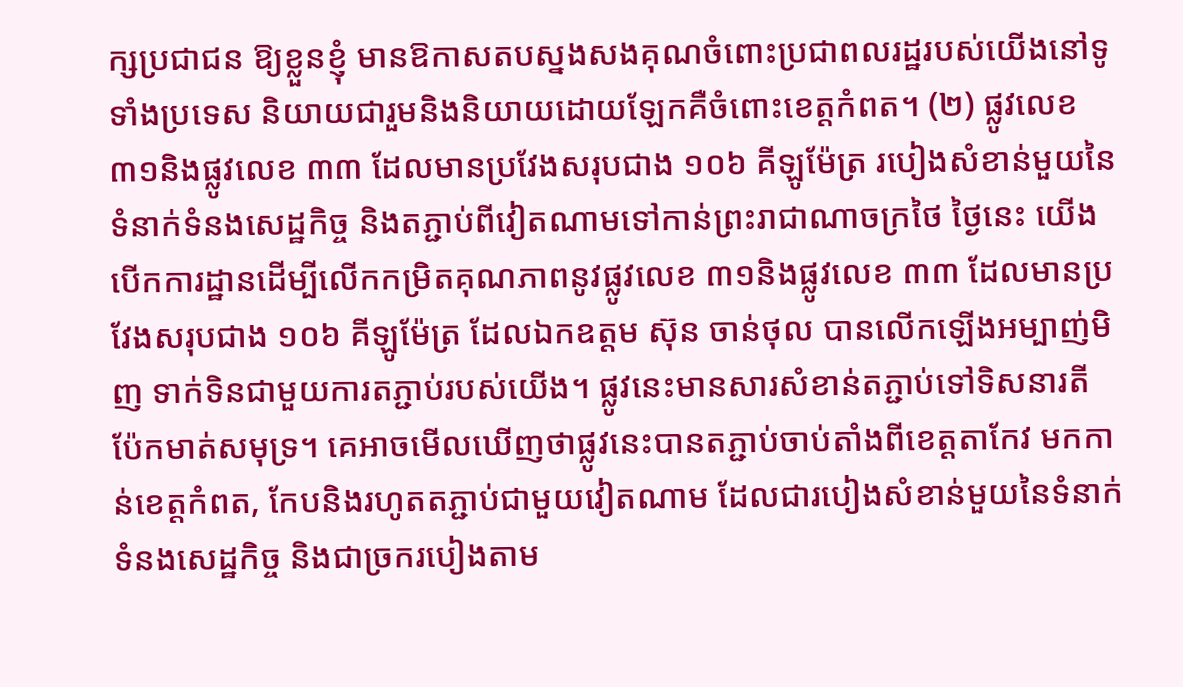ក្សប្រជាជន ឱ្យខ្លួនខ្ញុំ មានឱកាសតបស្នងសងគុណចំពោះប្រជាពលរដ្ឋរបស់យើងនៅទូទាំងប្រទេស និយាយជារួមនិងនិយាយដោយឡែកគឺចំពោះខេត្តកំពត។ (២) ផ្លូវលេខ ៣១និងផ្លូវលេខ ៣៣ ដែលមានប្រវែងសរុបជាង ១០៦ គីឡូម៉ែត្រ របៀងសំខាន់មួយនៃទំនាក់ទំនងសេដ្ឋកិច្ច និងតភ្ជាប់ពីវៀតណាមទៅកាន់ព្រះរាជាណាចក្រថៃ ថ្ងៃនេះ យើងបើកការដ្ឋានដើម្បីលើកកម្រិតគុណភាពនូវផ្លូវលេខ ៣១និងផ្លូវលេខ ៣៣ ដែលមានប្រវែងសរុបជាង ១០៦ គីឡូម៉ែត្រ ដែលឯកឧត្តម ស៊ុន ចាន់ថុល បានលើកឡើងអម្បាញ់មិញ ទាក់ទិនជាមួយការតភ្ជាប់របស់យើង។ ផ្លូវនេះមានសារសំខាន់តភ្ជាប់ទៅទិសនារតី ប៉ែកមាត់សមុទ្រ។ គេអាចមើលឃើញថាផ្លូវនេះបានតភ្ជាប់ចាប់តាំងពីខេត្តតាកែវ មកកាន់ខេត្តកំពត, កែបនិងរហូតតភ្ជាប់ជាមួយវៀតណាម ដែលជារបៀងសំខាន់មួយនៃទំនាក់ទំនងសេដ្ឋកិច្ច និងជាច្រករបៀងតាម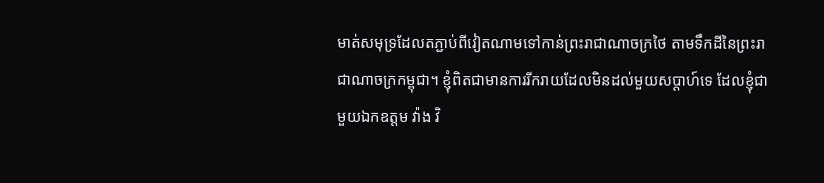មាត់សមុទ្រដែលតភ្ជាប់ពីវៀតណាមទៅកាន់ព្រះរាជាណាចក្រថៃ តាមទឹកដីនៃព្រះរាជាណាចក្រកម្ពុជា។ ខ្ញុំពិតជាមានការរីករាយដែលមិនដល់មួយសប្ដាហ៍ទេ ដែលខ្ញុំជាមួយឯកឧត្តម វ៉ាង វិ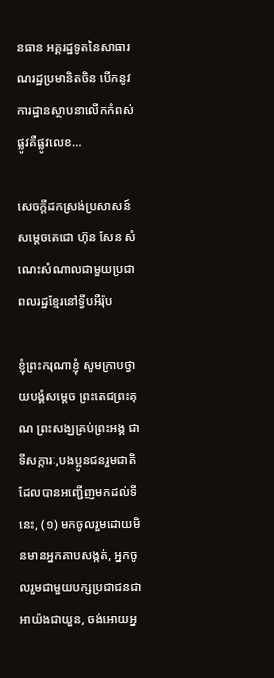នធាន អគ្គរដ្ឋទូតនៃសាធារណរដ្ឋប្រមានិតចិន បើកនូវការដ្ឋានស្ថាបនាលើកកំពស់ផ្លូវគឺផ្លូវលេខ…

សេចក្តីដកស្រង់ប្រសាសន៍ សម្តេចតេជោ ហ៊ុន សែន សំណេះសំណាលជាមួយប្រជាពលរដ្ឋខ្មែរនៅទ្វីបអឺរ៉ុប

ខ្ញុំព្រះករុណាខ្ញុំ សូមក្រាបថ្វាយបង្គំសម្តេច ព្រះតេជព្រះគុណ ព្រះសង្ឃគ្រប់ព្រះអង្គ ជាទីសក្ការៈ,បងប្អូនជនរួមជាតិដែលបានអញ្ជើញមកដល់ទីនេះ, (១) មកចូលរួមដោយមិនមានអ្នកគាបសង្កត់, អ្នកចូលរួមជាមួយបក្សប្រជាជនជាអាយ៉ងជាយួន, ចង់អោយអ្ន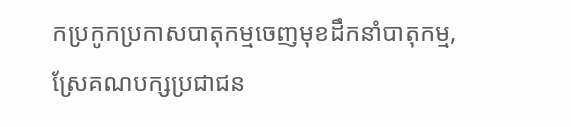កប្រកូកប្រកាសបាតុកម្មចេញមុខដឹកនាំបាតុកម្ម, ស្រែគណបក្សប្រជាជន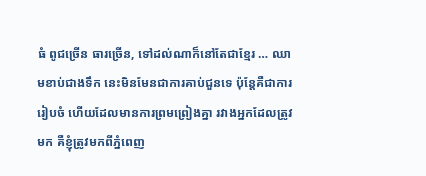ធំ ពូជច្រើន ធារច្រើន, ទៅដល់ណាក៏នៅតែជាខ្មែរ … ឈាមខាប់ជាងទឹក នេះមិនមែនជាការគាប់ជួនទេ ប៉ុន្តែគឺជាការរៀបចំ ហើយដែលមានការព្រមព្រៀងគ្នា រវាងអ្នកដែលត្រូវមក គឺខ្ញុំត្រូវមកពីភ្នំពេញ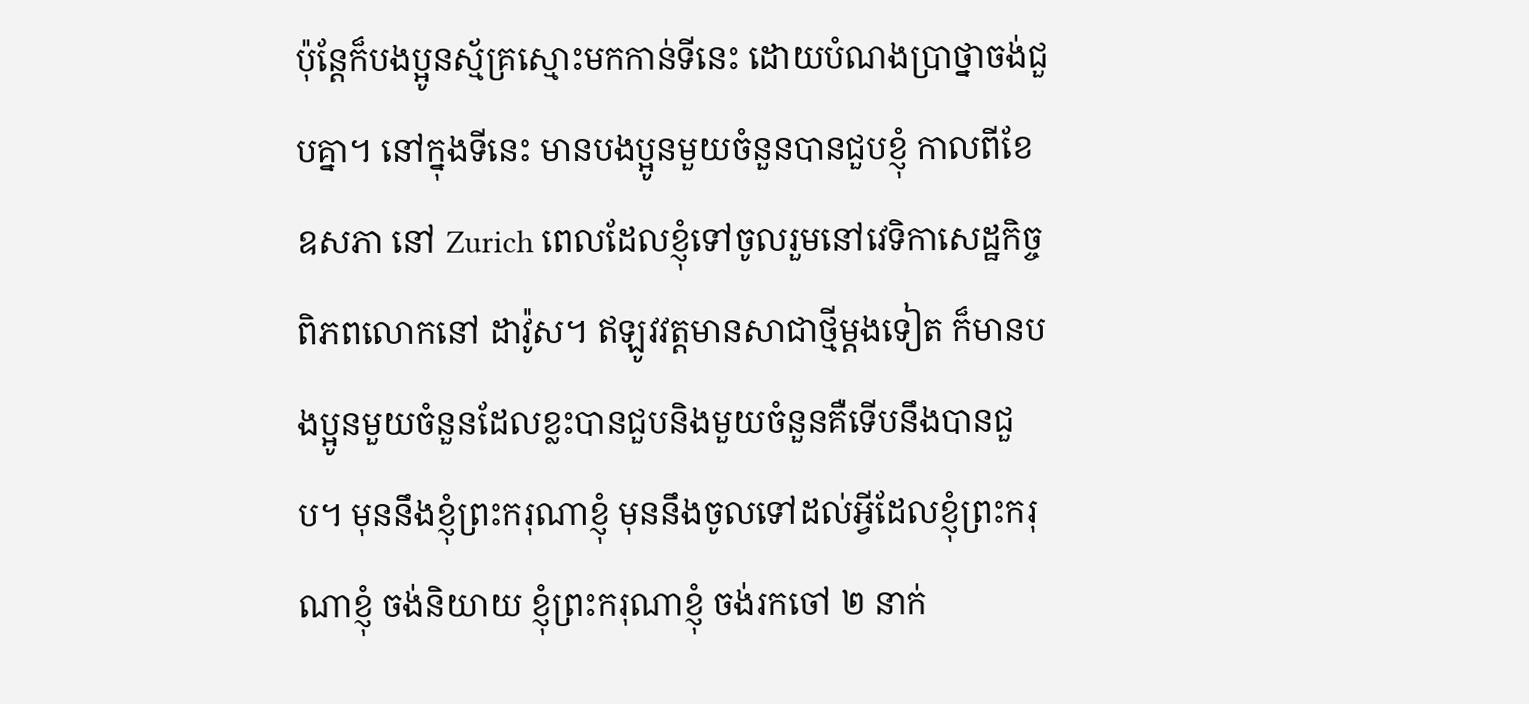ប៉ុន្តែក៏បងប្អូនស្ម័គ្រស្មោះមកកាន់ទីនេះ ដោយបំណងប្រាថ្នាចង់ជួបគ្នា។ នៅក្នុងទីនេះ មានបងប្អូនមួយចំនួនបានជួបខ្ញុំ កាលពីខែ ឧសភា នៅ Zurich ពេលដែលខ្ញុំទៅចូលរួមនៅវេទិកាសេដ្ឋកិច្ចពិភពលោកនៅ ដាវ៉ូស។ ឥឡូវវត្តមានសាជាថ្មីម្តងទៀត ក៏មានបងប្អូនមួយចំនួនដែលខ្លះបានជួបនិងមួយចំនួនគឺទើបនឹងបានជួប។ មុននឹងខ្ញុំព្រះករុណាខ្ញុំ មុននឹងចូលទៅដល់អ្វីដែលខ្ញុំព្រះករុណាខ្ញុំ ចង់និយាយ ខ្ញុំព្រះករុណាខ្ញុំ ចង់រកចៅ ២ នាក់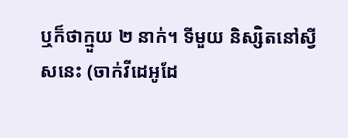ឬក៏ថាក្មួយ ២ នាក់។ ទីមួយ និស្សិតនៅស្វីសនេះ (ចាក់វីដេអូដែ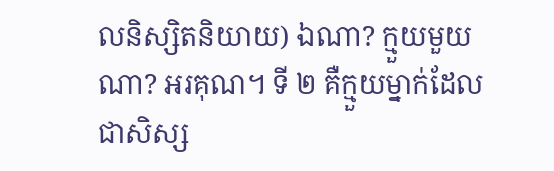លនិស្សិតនិយាយ) ឯណា? ក្មួយមួយណា? អរគុណ។ ទី ២ គឺក្មួយម្នាក់ដែលជាសិស្ស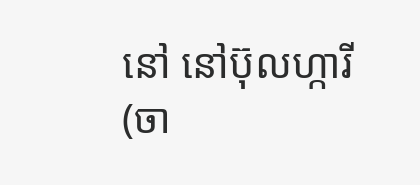នៅ នៅប៊ុលហ្ការី (ចា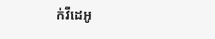ក់វីដេអូ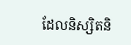ដែលនិស្សិតនិ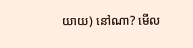យាយ) នៅណា? មើល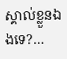ស្គាល់ខ្លួនឯងទេ?…